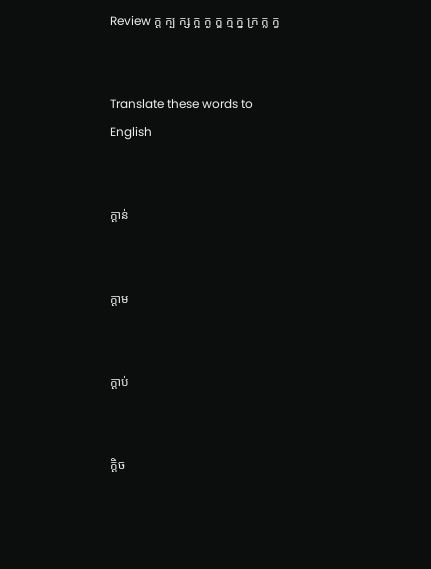Review ក្ត ក្ប ក្ស ក្អ ក្ង ក្ឌ ក្ម ក្ន ក្រ ក្ល ក្វ


Translate these words to English


ក្ដាន់


ក្ដាម


ក្ដាប់


ក្ដិច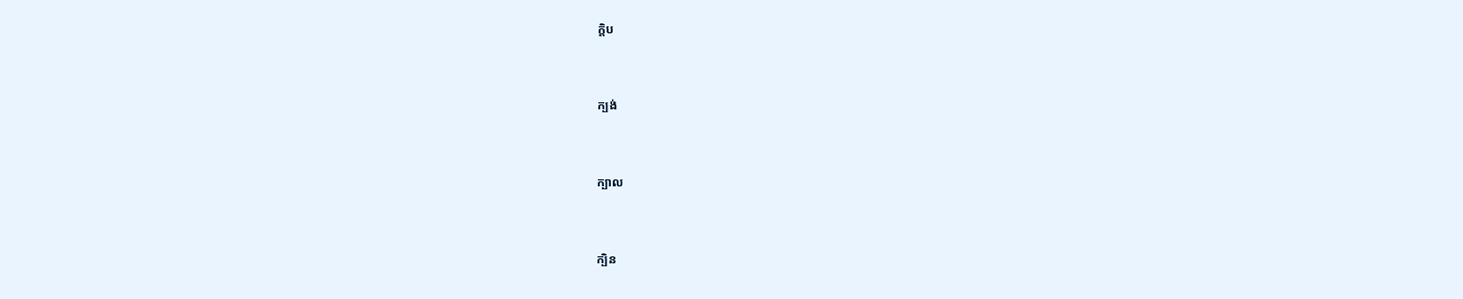ក្ដិប


ក្បង់


ក្បាល


ក្បិន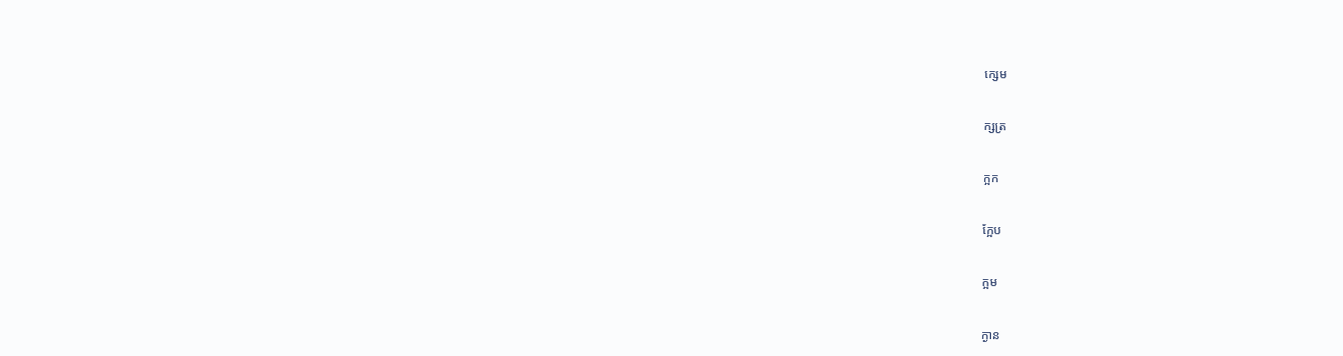ក្សេម


ក្សត្រ


ក្អក


ក្អែប


ក្អម


ក្ងាន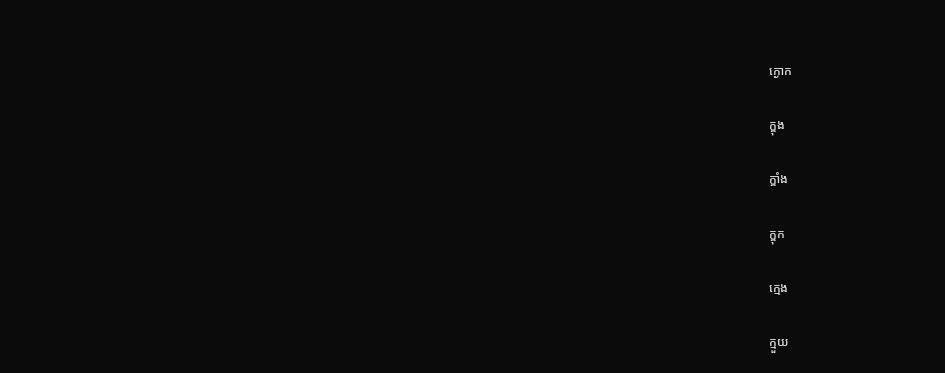ក្ងោក

ក្ឌុង

ក្ឌាំង

ក្ឌុក

ក្មេង

ក្មួយ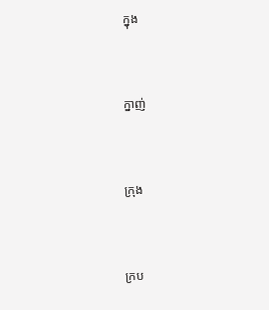ក្នុង


ក្នាញ់


ក្រុង


ក្រប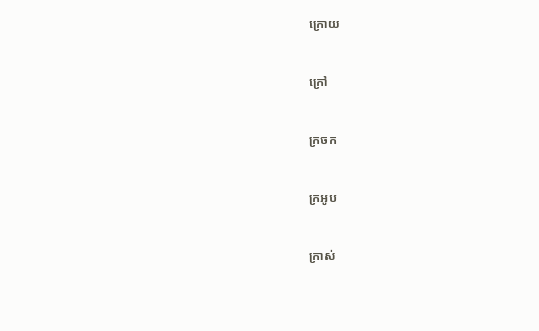ក្រោយ


ក្រៅ


ក្រចក


ក្រអូប


ក្រាស់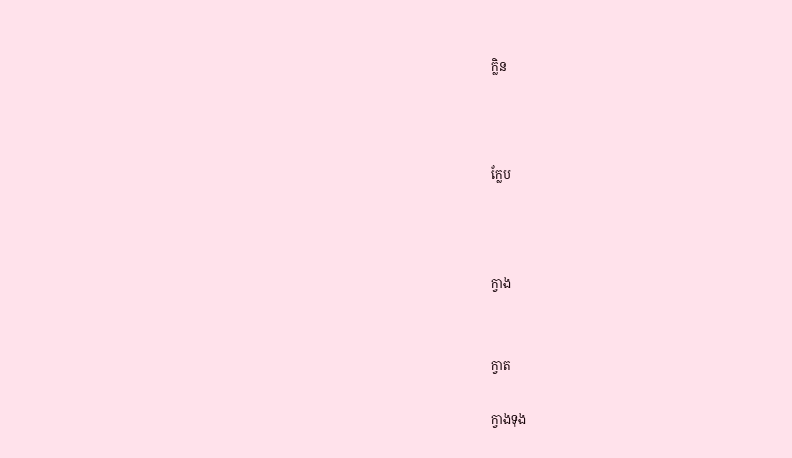ក្លិន



ក្លែប



ក្វាង


ក្វាត

ក្វាងទុង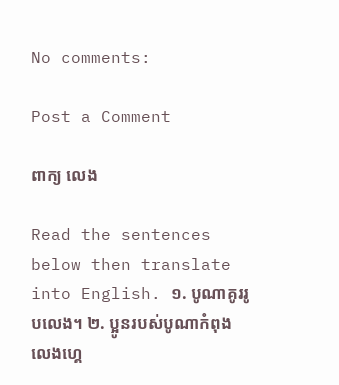No comments:

Post a Comment

ពាក្យ លេង

Read the sentences below then translate into English. ១. បូណាគូររូបលេង។ ២. ប្អូនរបស់បូណាកំពុងលេងហ្គេ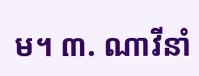ម។ ៣. ណាវីនាំ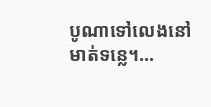បូណាទៅលេងនៅមាត់ទន្លេ។...